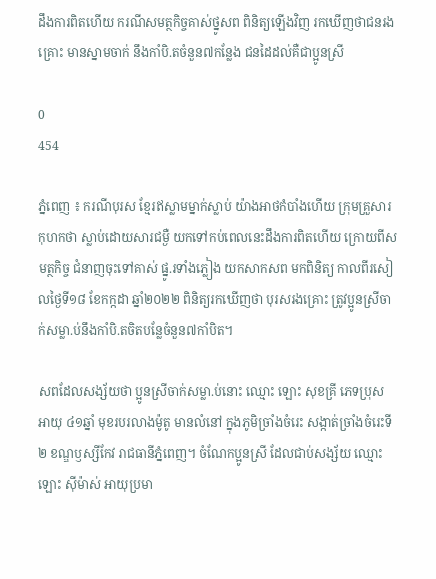ដឹងការពិតហើយ ករណីសមត្ថកិច្ចគាស់ថ្នូសព ពិនិត្យឡើងវិញ រកឃើញថាជនរងគ្រោះ មានស្នាមចាក់ នឹងកាំបិ.តចំនួន៧កន្លែង ជនដៃដល់គឺជាប្អូនស្រី

0
454

ភ្នំពេញ ៖ ករណីបុរស ខ្មែរឥស្លាមម្នាក់ស្លាប់ យ៉ាងអាថកំបាំងហើយ ក្រុមគ្រួសារ កុហកថា ស្លាប់ដោយសារជម្ងឺ យកទៅកប់ពេលនេះដឹងការពិតហើយ ក្រោយពីសមត្ថកិច្ច ជំនាញចុះទៅគាស់ ផ្នូ.រទាំងភ្លៀង យកសាកសព មកពិនិត្យ កាលពីរសៀលថ្ងៃទី១៨ ខែកក្កដា ឆ្នាំ២០២២ ពិនិត្យរកឃើញថា បុរសរងគ្រោះ ត្រូវប្អូនស្រីចាក់សម្លា.ប់នឹងកាំបិ.តចិតបន្លែចំនួន៧កាំបិត។

សពដែលសង្ស័យថា ប្អូនស្រីចាក់សម្លា.ប់នោះ ឈ្មោះ ឡោះ សុខគ្រី ភេទប្រុស អាយុ ៤១ឆ្នាំ មុខរបរលាងម៉ូតូ មានលំនៅ ក្នុងភូមិច្រាំងចំរេះ សង្កាត់ច្រាំងចំរេះទី២ ខណ្ឌឫស្សីកែវ រាជធានីភ្នំពេញ។ ចំណែកប្អូនស្រី ដែលជាប់សង្ស័យ ឈ្មោះ ឡោះ ស៊ីម៉ាស់ អាយុប្រមា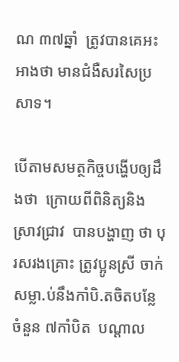ណ ៣៧ឆ្នាំ  ត្រូវបានគេអះអាងថា មានជំងឺសរសៃប្រសាទ។

បើតាមសមត្ថកិច្ចបង្ហើបឲ្យដឹងថា  ក្រោយពីពិនិត្យនិង ស្រាវជ្រាវ  បានបង្ហាញ ថា បុរសរងគ្រោះ ត្រូវប្អូនស្រី ចាក់សម្លា.ប់នឹងកាំបិ.តចិតបន្លែ ចំនួន ៧កាំបិត  បណ្តាល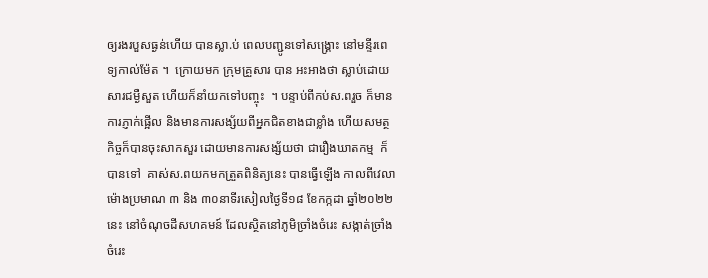ឲ្យរងរបួសធ្ងន់ហើយ បានស្លា.ប់ ពេលបញ្ជូនទៅសង្គ្រោះ នៅមន្ទីរពេទ្យកាល់ម៉ែត ។  ក្រោយមក ក្រុមគ្រួសារ បាន អះអាងថា ស្លាប់ដោយសារជម្ងឺសួត ហើយក៏នាំយកទៅបញ្ចុះ  ។ បន្ទាប់ពីកប់ស.ពរួច ក៏មានការភ្ញាក់ផ្អើល និងមានការសង្ស័យពីអ្នកជិតខាងជាខ្លាំង ហើយសមត្ថកិច្ចក៏បានចុះសាកសួរ ដោយមានការសង្ស័យថា ជារឿងឃាតកម្ម  ក៏បានទៅ  គាស់ស.ពយកមកត្រួតពិនិត្យនេះ បានធ្វើឡើង កាលពីវេលាម៉ោងប្រមាណ ៣ និង ៣០នាទីរសៀលថ្ងៃទី១៨ ខែកក្កដា ឆ្នាំ២០២២ នេះ នៅចំណុចដីសហគមន៍ ដែលស្ថិតនៅភូមិច្រាំងចំរេះ សង្កាត់ច្រាំងចំរេះ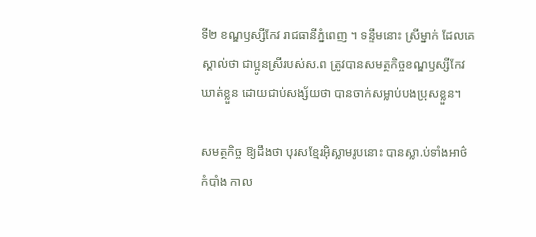ទី២ ខណ្ឌឫស្សីកែវ រាជធានីភ្នំពេញ ។ ទន្ទឹមនោះ ស្រីម្នាក់ ដែលគេស្គាល់ថា ជាប្អូនស្រីរបស់ស.ព ត្រូវបានសមត្ថកិច្ចខណ្ឌឫស្សីកែវ ឃាត់ខ្លួន ដោយជាប់សង្ស័យថា បានចាក់សម្លាប់បងប្រុសខ្លួន។

សមត្ថកិច្ច ឱ្យដឹងថា បុរសខ្មែរអ៊ិស្លាមរូបនោះ បានស្លា.ប់ទាំងអាថ៌កំបាំង កាល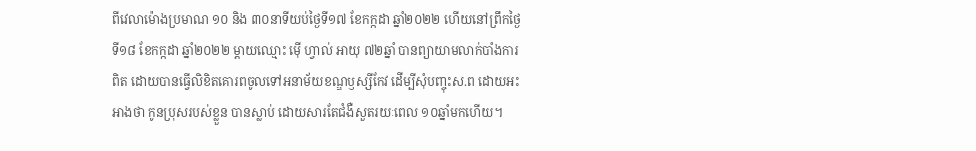ពីវេលាម៉ោងប្រមាណ ១០ និង ៣០នាទីយប់ថ្ងៃទី១៧ ខែកក្កដា ឆ្នាំ២០២២ ហើយនៅព្រឹកថ្ងៃទី១៨ ខែកក្កដា ឆ្នាំ២០២២ ម្តាយឈ្មោះ ម៉ើ ហ្វាល់ អាយុ ៧២ឆ្នាំ បានព្យាយាមលាក់បាំងការពិត ដោយបានធ្វើលិខិតគោរពចូលទៅអនាម័យខណ្ឌឫស្សីកែវ ដើម្បីសុំបញ្ចុះស.ព ដោយអះអាងថា កូនប្រុសរបស់ខ្លួន បានស្លាប់ ដោយសារតែជំងឺសួតរយៈពេល ១០ឆ្នាំមកហើយ។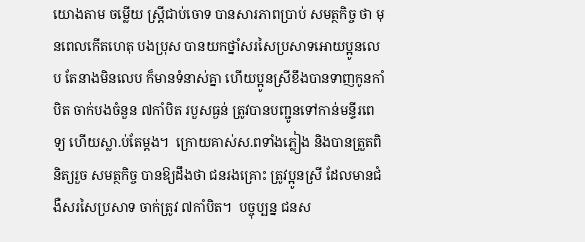យោងតាម ចម្លើយ ស្ត្រីជាប់ចោទ បានសារភាពប្រាប់ សមត្ថកិច្ច ថា មុនពេលកើតហេតុ បងប្រុស បានយកថ្នាំសរសៃប្រសាទអោយប្អូនលេប តែនាងមិនលេប ក៏មានទំនាស់គ្នា ហើយប្អូនស្រីខឹងបានទាញកូនកាំបិត ចាក់បងចំនួន ៧កាំបិត របួសធ្ងន់ ត្រូវបានបញ្ជូនទៅកាន់មន្ទីរពេទ្យ ហើយស្លា.ប់តែម្តង។  ក្រោយគាស់ស.ពទាំងភ្លៀង និងបានត្រួតពិនិត្យរួច សមត្ថកិច្ច បានឱ្យដឹងថា ជនរងគ្រោះ ត្រូវប្អូនស្រី ដែលមានជំងឺសរសៃប្រសាទ ចាក់ត្រូវ ៧កាំបិត។  បច្ចុប្បន្ន ជនស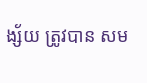ង្ស័យ ត្រូវបាន សម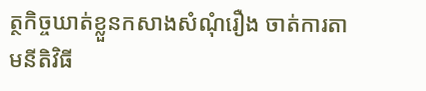ត្ថកិច្ចឃាត់ខ្លួនកសាងសំណុំរឿង ចាត់ការតាមនីតិវិធី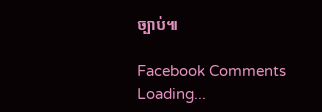ច្បាប់៕

Facebook Comments
Loading...